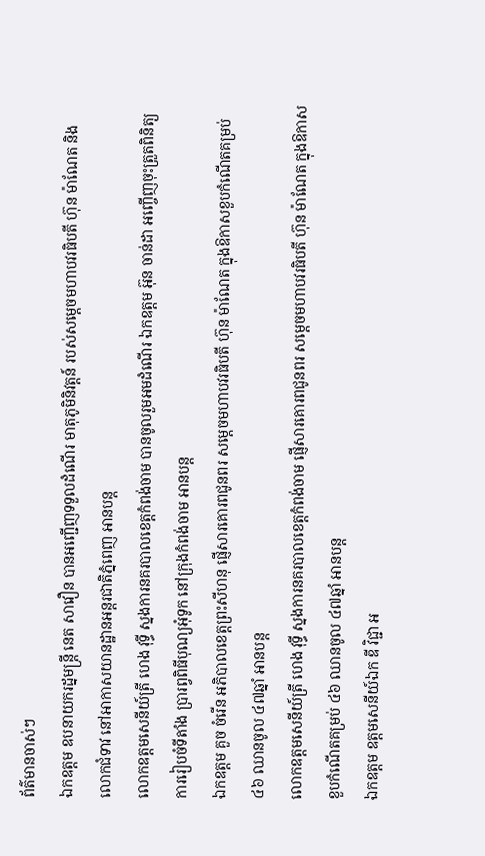ព័ត៌មានចាស់ៗ
ឯកឧត្តម ឧបនាយករដ្នមន្ត្រី នេត សាវឿន បានអញ្ជើញទទួលដំណើរ មាតុភូមិនិវត្តន៍ របស់សម្តេចមហាបវរធិបតី ហ៊ុន ម៉ាណែត និងលោកជំទាវ នៅអាកាសយានដ្ឋានអន្តរជាតិភ្នំពេញ អានបន្ត
លោកឧត្តមសេនីយ៍ត្រី ហេង វុទ្ធី ស្នងការនគរបាលខេត្តកំពង់ចាម បានចូលរួមអមដំណើរ ឯកឧត្តម អ៊ុន ចាន់ដា អញ្ចើញចុះត្រួតពិនិត្យ ការរៀបចំទីតាំង ប្រារព្វពិធីបុណ្យអុំទូក នៅក្រុងកំពង់ចាម អានបន្ត
ឯកឧត្ដម គួច ចំរើន អភិបាលខេត្តព្រះសីហនុ ផ្ញើសារគោរពជូនពរ សម្តេចមហាបវរធិបតី ហ៊ុន ម៉ាណែត ក្នុងឱកាសខួបកំណើតគម្រប់ ៤៦ ឈានចូល ៤៧ឆ្នាំ អានបន្ត
លោកឧត្តមសេនីយ៍ត្រី ហេង វុទ្ធី ស្នងការនគរបាលខេត្តកំពង់ចាម ផ្ញើសារគោរពជូនពរ សម្តេចមហាបវរធិបតី ហ៊ុន ម៉ាណែត ក្នុងឱកាសខួបកំណើតគម្រប់ ៤៦ ឈានចូល ៤៧ឆ្នាំ អានបន្ត
ឯកឧត្តម ឧត្តមសេនីយ៍ឯក ឌី វិជ្ជា អ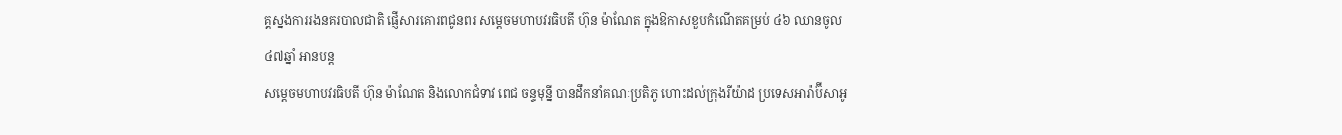គ្គស្នងការរងនគរបាលជាតិ ផ្ញើសារគោរពជូនពរ សម្តេចមហាបវរធិបតី ហ៊ុន ម៉ាណែត ក្នុងឱកាសខួបកំណើតគម្រប់ ៤៦ ឈានចូល ៤៧ឆ្នាំ អានបន្ត
សម្តេចមហាបវរធិបតី ហ៊ុន ម៉ាណែត និងលោកជំទាវ ពេជ ចន្ទមុន្នី បានដឹកនាំគណៈប្រតិភូ ហោះដល់ក្រុងរីយ៉ាដ ប្រទេសអារ៉ាប៊ីសាអូ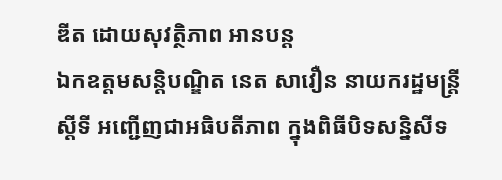ឌីត ដោយសុវត្ថិភាព អានបន្ត
ឯកឧត្តមសន្តិបណ្ឌិត នេត សាវឿន នាយករដ្ឋមន្រ្តីស្តីទី អញ្ជើញជាអធិបតីភាព ក្នុងពិធីបិទសន្និសីទ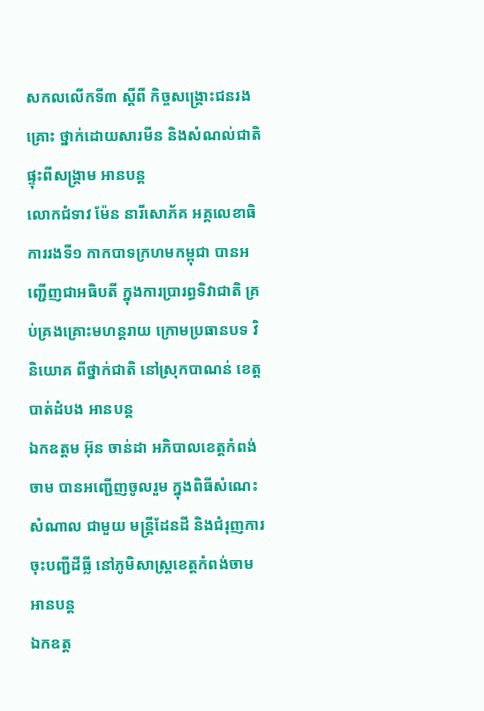សកលលើកទី៣ ស្តីពី កិច្ចសង្រ្គោះជនរងគ្រោះ ថ្នាក់ដោយសារមីន និងសំណល់ជាតិ ផ្ទុះពីសង្រ្គាម អានបន្ត
លោកជំទាវ ម៉ែន នារីសោភ័គ អគ្គលេខាធិការរងទី១ កាកបាទក្រហមកម្ពុជា បានអញ្ជើញជាអធិបតី ក្នុងការប្រារព្ធទិវាជាតិ គ្រប់គ្រងគ្រោះមហន្តរាយ ក្រោមប្រធានបទ វិនិយោគ ពីថ្នាក់ជាតិ នៅស្រុកបាណន់ ខេត្តបាត់ដំបង អានបន្ត
ឯកឧត្តម អ៊ុន ចាន់ដា អភិបាលខេត្តកំពង់ចាម បានអញ្ជើញចូលរួម ក្នុងពិធីសំណេះសំណាល ជាមួយ មន្ត្រីដែនដី និងជំរុញការ ចុះបញ្ជីដីធ្លី នៅភូមិសាស្ត្រខេត្តកំពង់ចាម អានបន្ត
ឯកឧត្ត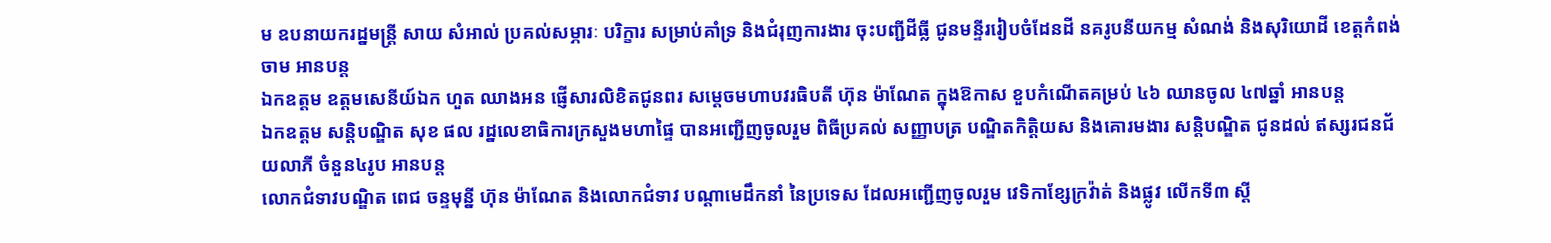ម ឧបនាយករដ្នមន្ត្រី សាយ សំអាល់ ប្រគល់សម្ភារៈ បរិក្ខារ សម្រាប់គាំទ្រ និងជំរុញការងារ ចុះបញ្ជីដីធ្លី ជូនមន្ទីររៀបចំដែនដី នគរូបនីយកម្ម សំណង់ និងសុរិយោដី ខេត្តកំពង់ចាម អានបន្ត
ឯកឧត្ដម ឧត្ដមសេនីយ៍ឯក ហួត ឈាងអន ផ្ញើសារលិខិតជូនពរ សម្តេចមហាបវរធិបតី ហ៊ុន ម៉ាណែត ក្នុងឱកាស ខួបកំណើតគម្រប់ ៤៦ ឈានចូល ៤៧ឆ្នាំ អានបន្ត
ឯកឧត្តម សន្តិបណ្ឌិត សុខ ផល រដ្នលេខាធិការក្រសួងមហាផ្ទៃ បានអញ្ជើញចូលរួម ពិធីប្រគល់ សញ្ញាបត្រ បណ្ឌិតកិត្តិយស និងគោរមងារ សន្តិបណ្ឌិត ជូនដល់ ឥស្សរជនជ័យលាភី ចំនួន៤រូប អានបន្ត
លោកជំទាវបណ្ឌិត ពេជ ចន្ទមុន្នី ហ៊ុន ម៉ាណែត និងលោកជំទាវ បណ្តាមេដឹកនាំ នៃប្រទេស ដែលអញ្ជើញចូលរួម វេទិកាខ្សែក្រវ៉ាត់ និងផ្លូវ លើកទី៣ ស្តី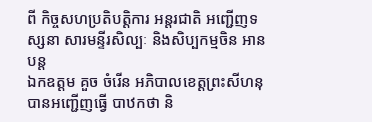ពី កិច្ចសហប្រតិបត្តិការ អន្តរជាតិ អញ្ជើញទស្សនា សារមន្ទីរសិល្បៈ និងសិប្បកម្មចិន អានបន្ត
ឯកឧត្តម គួច ចំរើន អភិបាលខេត្តព្រះសីហនុ បានអញ្ជើញធ្វើ បាឋកថា និ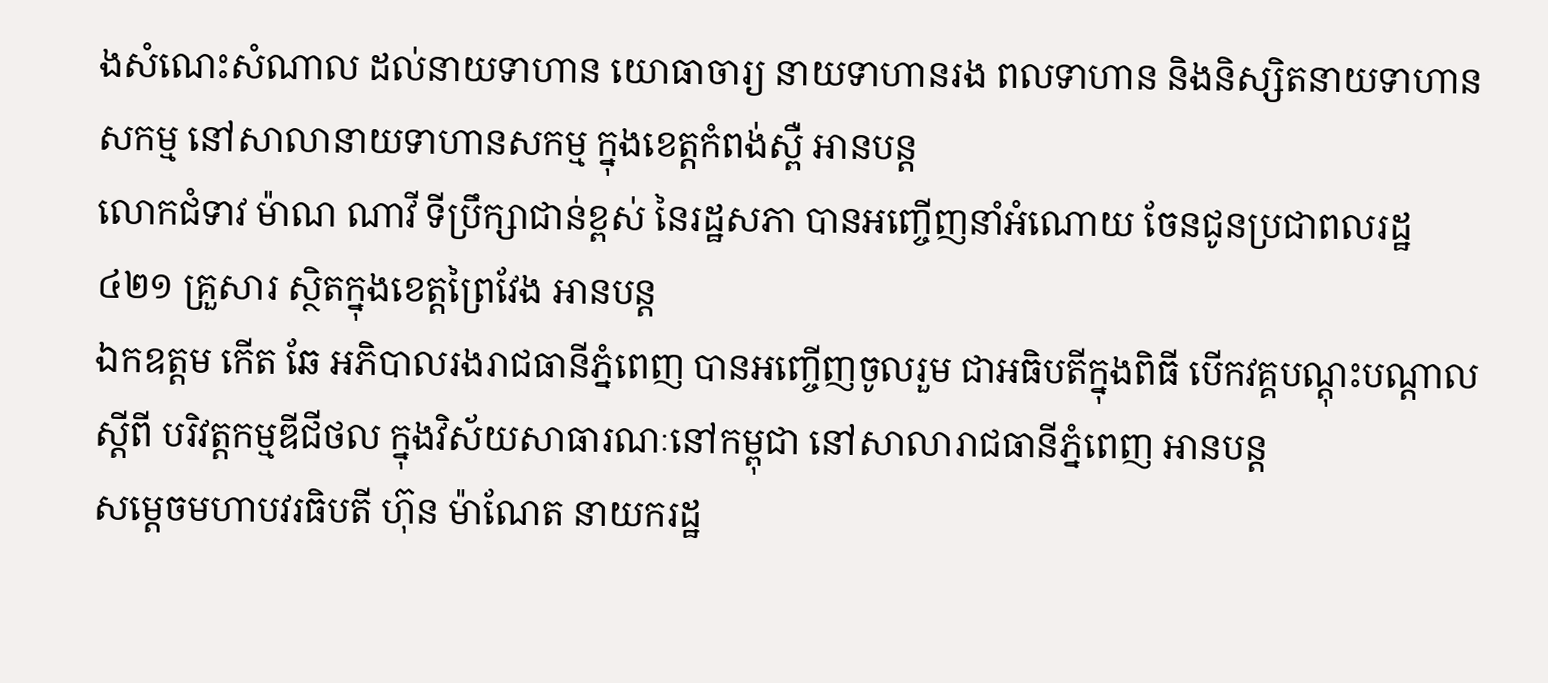ងសំណេះសំណាល ដល់នាយទាហាន យោធាចារ្យ នាយទាហានរង ពលទាហាន និងនិស្សិតនាយទាហានសកម្ម នៅសាលានាយទាហានសកម្ម ក្នុងខេត្តកំពង់ស្ពឺ អានបន្ត
លោកជំទាវ ម៉ាណ ណាវី ទីប្រឹក្សាជាន់ខ្ពស់ នៃរដ្ឋសភា បានអញ្ចើញនាំអំណោយ ចែនជូនប្រជាពលរដ្ឋ៤២១ គ្រួសារ ស្ថិតក្នុងខេត្តព្រៃវែង អានបន្ត
ឯកឧត្តម កើត ឆែ អភិបាលរងរាជធានីភ្នំពេញ បានអញ្ចើញចូលរួម ជាអធិបតីក្នុងពិធី បើកវគ្គបណ្តុះបណ្តាល ស្តីពី បរិវត្តកម្មឌីជីថល ក្នុងវិស័យសាធារណៈនៅកម្ពុជា នៅសាលារាជធានីភ្នំពេញ អានបន្ត
សម្តេចមហាបវរធិបតី ហ៊ុន ម៉ាណែត នាយករដ្ឋ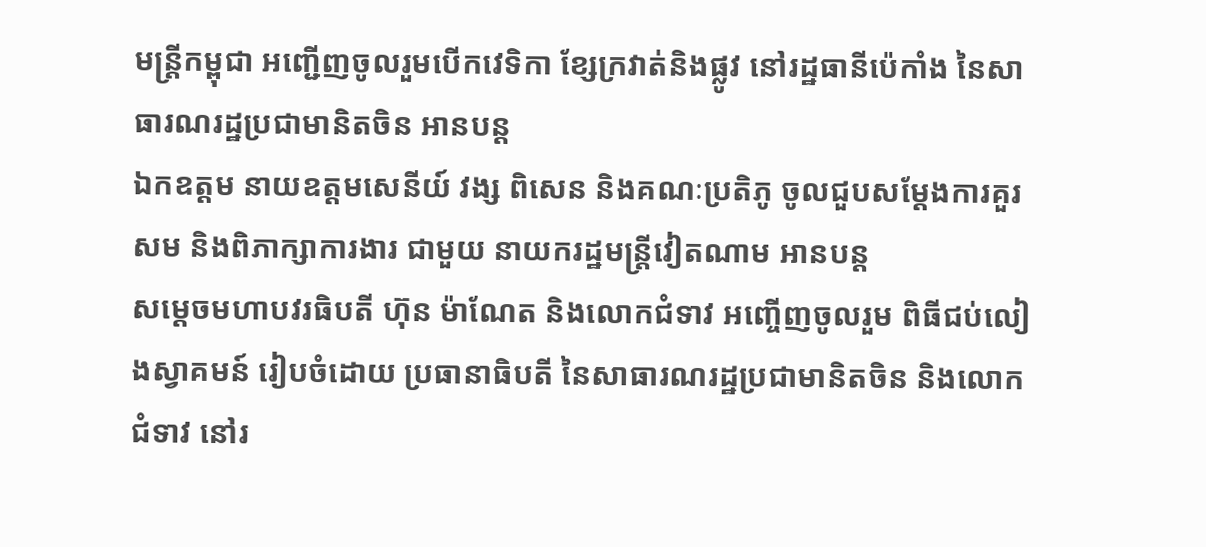មន្ត្រីកម្ពុជា អញ្ជើញចូលរួមបើកវេទិកា ខ្សែក្រវាត់និងផ្លូវ នៅរដ្ឋធានីប៉េកាំង នៃសាធារណរដ្ឋប្រជាមានិតចិន អានបន្ត
ឯកឧត្តម នាយឧត្តមសេនីយ៍ វង្ស ពិសេន និងគណៈប្រតិភូ ចូលជួបសម្តែងការគួរសម និងពិភាក្សាការងារ ជាមួយ នាយករដ្ឋមន្ត្រីវៀតណាម អានបន្ត
សម្ដេចមហាបវរធិបតី ហ៊ុន ម៉ាណែត និងលោកជំទាវ អញ្ចើញចូលរួម ពិធីជប់លៀងស្វាគមន៍ រៀបចំដោយ ប្រធានាធិបតី នៃសាធារណរដ្ឋប្រជាមានិតចិន និងលោកជំទាវ នៅរ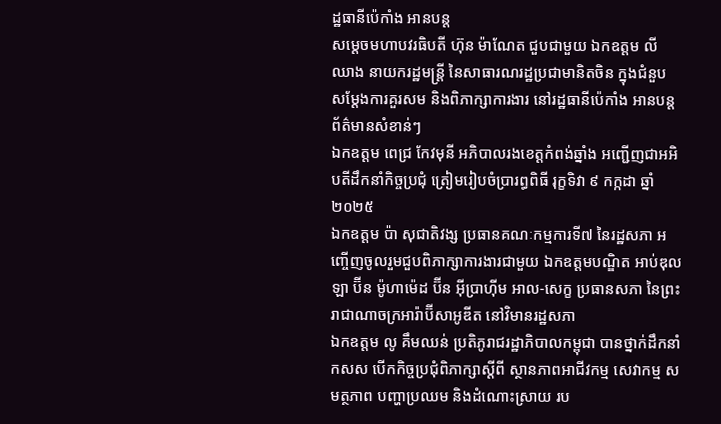ដ្ឋធានីប៉េកាំង អានបន្ត
សម្ដេចមហាបវរធិបតី ហ៊ុន ម៉ាណែត ជួបជាមួយ ឯកឧត្តម លី ឈាង នាយករដ្ឋមន្ត្រី នៃសាធារណរដ្ឋប្រជាមានិតចិន ក្នុងជំនួប សម្តែងការគួរសម និងពិភាក្សាការងារ នៅរដ្ឋធានីប៉េកាំង អានបន្ត
ព័ត៌មានសំខាន់ៗ
ឯកឧត្តម ពេជ្រ កែវមុនី អភិបាលរងខេត្ដកំពង់ឆ្នាំង អញ្ជើញជាអអិបតីដឹកនាំកិច្ចប្រជុំ ត្រៀមរៀបចំប្រារព្ធពិធី រុក្ខទិវា ៩ កក្កដា ឆ្នាំ២០២៥
ឯកឧត្តម ប៉ា សុជាតិវង្ស ប្រធានគណៈកម្មការទី៧ នៃរដ្ឋសភា អញ្ចើញចូលរួមជួបពិភាក្សាការងារជាមួយ ឯកឧត្តមបណ្ឌិត អាប់ឌុលឡា ប៊ីន ម៉ូហាម៉េដ ប៊ីន អ៊ីប្រាហ៊ីម អាល-សេក្ខ ប្រធានសភា នៃព្រះរាជាណាចក្រអារ៉ាប៊ីសាអូឌីត នៅវិមានរដ្ឋសភា
ឯកឧត្តម លូ គឹមឈន់ ប្រតិភូរាជរដ្ឋាភិបាលកម្ពុជា បានថ្នាក់ដឹកនាំ កសស បើកកិច្ចប្រជុំពិភាក្សាស្តីពី ស្ថានភាពអាជីវកម្ម សេវាកម្ម សមត្ថភាព បញ្ហាប្រឈម និងដំណោះស្រាយ រប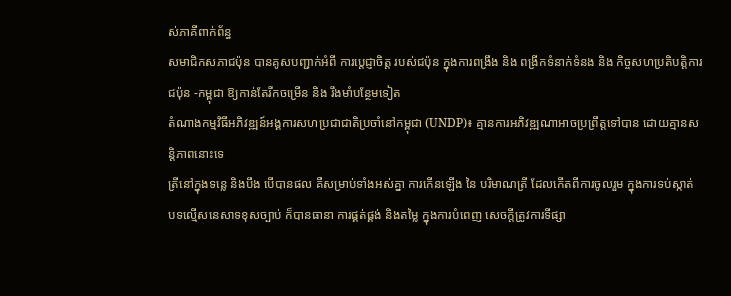ស់ភាគីពាក់ព័ន្ធ
សមាជិកសភាជប៉ុន បានគូសបញ្ជាក់អំពី ការប្ដេជ្ញាចិត្ត របស់ជប៉ុន ក្នុងការពង្រឹង និង ពង្រីកទំនាក់ទំនង និង កិច្ចសហប្រតិបត្តិការ ជប៉ុន -កម្ពុជា ឱ្យកាន់តែរីកចម្រេីន និង រឹងមាំបន្ថែមទៀត
តំណាងកម្មវិធីអភិវឌ្ឍន៍អង្គការសហប្រជាជាតិប្រចាំនៅកម្ពុជា (UNDP)៖ គ្មានការអភិវឌ្ឍណាអាចប្រព្រឹត្តទៅបាន ដោយគ្មានសន្តិភាពនោះទេ
ត្រីនៅក្នុងទន្លេ និងបឹង បើបានផល គឺសម្រាប់ទាំងអស់គ្នា ការកើនឡើង នៃ បរិមាណត្រី ដែលកើតពីការចូលរួម ក្នុងការទប់ស្កាត់ បទល្មើសនេសាទខុសច្បាប់ ក៏បានធានា ការផ្គត់ផ្គង់ និងតម្លៃ ក្នុងការបំពេញ សេចក្តីត្រូវការទីផ្សា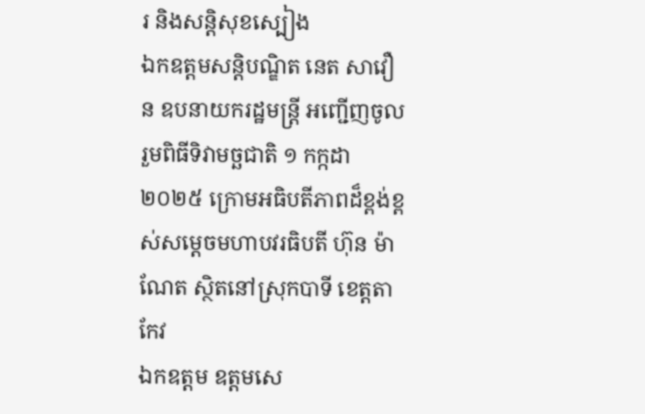រ និងសន្តិសុខស្បៀង
ឯកឧត្តមសន្តិបណ្ឌិត នេត សាវឿន ឧបនាយករដ្ឋមន្រ្តី អញ្ជើញចូលរួមពិធីទិវាមច្ឆជាតិ ១ កក្កដា ២០២៥ ក្រោមអធិបតីភាពដ៏ខ្ពង់ខ្ពស់សម្តេចមហាបវរធិបតី ហ៊ុន ម៉ាណែត ស្ថិតនៅស្រុកបាទី ខេត្តតាកែវ
ឯកឧត្តម ឧត្តមសេ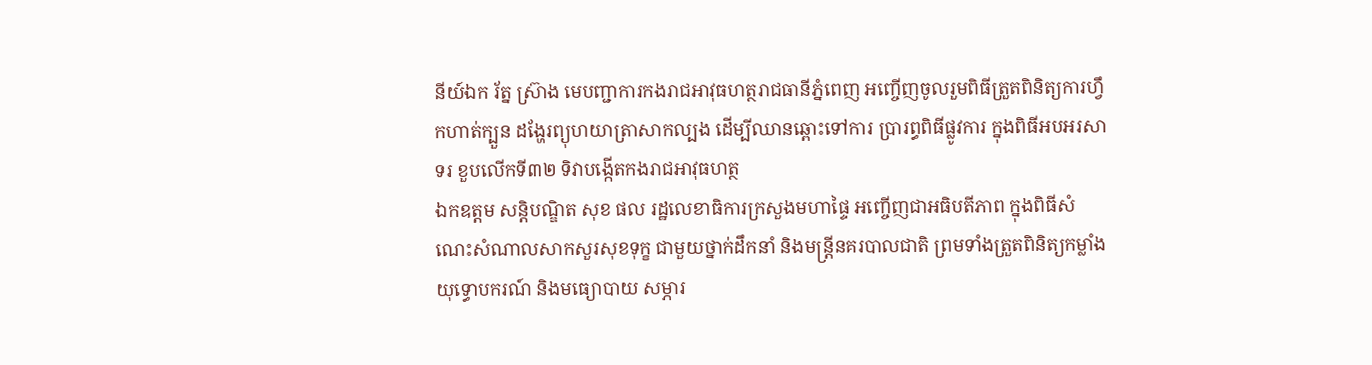នីយ៍ឯក រ័ត្ន ស៊្រាង មេបញ្ជាការកងរាជអាវុធហត្ថរាជធានីភ្នំពេញ អញ្ចើញចូលរួមពិធីត្រួតពិនិត្យការហ្វឹកហាត់ក្បួន ដង្ហែរព្យុហយាត្រាសាកល្បង ដើម្បីឈានឆ្ពោះទៅការ ប្រារព្ធពិធីផ្លូវការ ក្នុងពិធីអបអរសាទរ ខួបលើកទី៣២ ទិវាបង្កើតកងរាជអាវុធហត្ថ
ឯកឧត្តម សន្តិបណ្ឌិត សុខ ផល រដ្ឋលេខាធិការក្រសួងមហាផ្ទៃ អញ្ចើញជាអធិបតីភាព ក្នុងពិធីសំណេះសំណាលសាកសួរសុខទុក្ខ ជាមួយថ្នាក់ដឹកនាំ និងមន្រ្តីនគរបាលជាតិ ព្រមទាំងត្រួតពិនិត្យកម្លាំង យុទ្ធោបករណ៍ និងមធ្យោបាយ សម្ភារ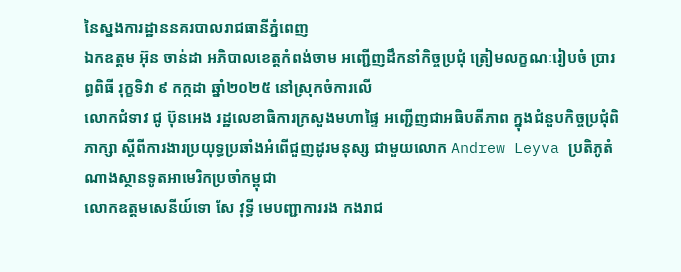នៃស្នងការដ្ឋាននគរបាលរាជធានីភ្នំពេញ
ឯកឧត្តម អ៊ុន ចាន់ដា អភិបាលខេត្តកំពង់ចាម អញ្ជើញដឹកនាំកិច្ចប្រជុំ ត្រៀមលក្ខណៈរៀបចំ ប្រារព្ធពិធី រុក្ខទិវា ៩ កក្កដា ឆ្នាំ២០២៥ នៅស្រុកចំការលើ
លោកជំទាវ ជូ ប៊ុនអេង រដ្ឋលេខាធិការក្រសួងមហាផ្ទៃ អញ្ជើញជាអធិបតីភាព ក្នុងជំនួបកិច្ចប្រជុំពិភាក្សា ស្តីពីការងារប្រយុទ្ធប្រឆាំងអំពើជួញដូរមនុស្ស ជាមួយលោក Andrew Leyva ប្រតិភូតំណាងស្ថានទូតអាមេរិកប្រចាំកម្ពុជា
លោកឧត្តមសេនីយ៍ទោ សែ វុទ្ធី មេបញ្ជាការរង កងរាជ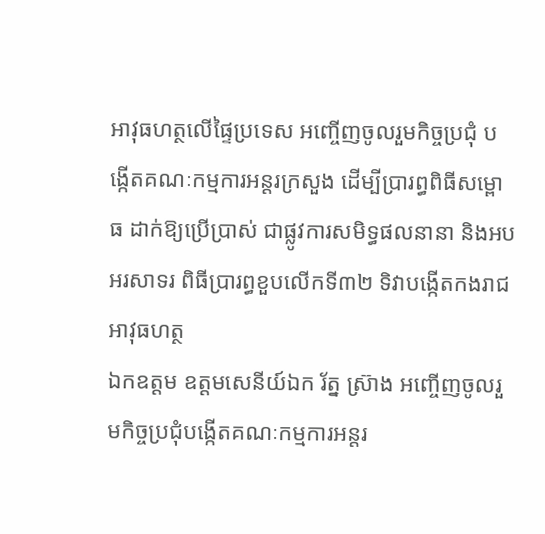អាវុធហត្ថលើផ្ទៃប្រទេស អញ្ចើញចូលរួមកិច្ចប្រជុំ បង្កើតគណៈកម្មការអន្តរក្រសួង ដើម្បីប្រារព្ធពិធីសម្ពោធ ដាក់ឱ្យប្រើប្រាស់ ជាផ្លូវការសមិទ្ធផលនានា និងអបអរសាទរ ពិធីប្រារព្ធខួបលើកទី៣២ ទិវាបង្កើតកងរាជអាវុធហត្ថ
ឯកឧត្តម ឧត្តមសេនីយ៍ឯក រ័ត្ន ស្រ៊ាង អញ្ចើញចូលរួមកិច្ចប្រជុំបង្កើតគណៈកម្មការអន្តរ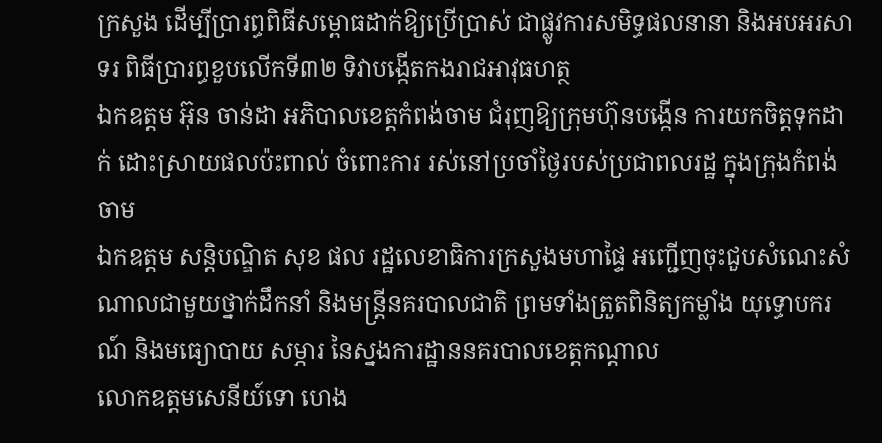ក្រសួង ដើម្បីប្រារព្ធពិធីសម្ពោធដាក់ឱ្យប្រើប្រាស់ ជាផ្លូវការសមិទ្ធផលនានា និងអបអរសាទរ ពិធីប្រារព្ធខួបលើកទី៣២ ទិវាបង្កើតកងរាជអាវុធហត្ថ
ឯកឧត្ដម អ៊ុន ចាន់ដា អភិបាលខេត្តកំពង់ចាម ជំរុញឱ្យក្រុមហ៊ុនបង្កេីន ការយកចិត្តទុកដាក់ ដោះស្រាយផលប៉ះពាល់ ចំពោះការ រស់នៅប្រចាំថ្ងៃរបស់ប្រជាពលរដ្ឋ ក្នុងក្រុងកំពង់ចាម
ឯកឧត្តម សន្តិបណ្ឌិត សុខ ផល រដ្ឋលេខាធិការក្រសួងមហាផ្ទៃ អញ្ជើញចុះជួបសំណេះសំណាលជាមួយថ្នាក់ដឹកនាំ និងមន្រ្តីនគរបាលជាតិ ព្រមទាំងត្រួតពិនិត្យកម្លាំង យុទ្ធោបករណ៍ និងមធ្យោបាយ សម្ភារ នៃស្នងការដ្ឋាននគរបាលខេត្តកណ្តាល
លោកឧត្តមសេនីយ៍ទោ ហេង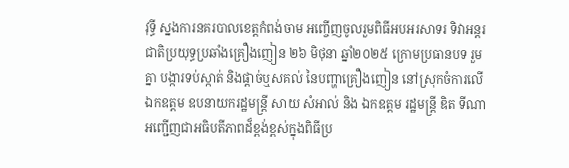វុទ្ធី ស្នងការនគរបាលខេត្តកំពង់ចាម អញ្ចើញចូលរួមពិធីអបអរសាទរ ទិវាអន្តរជាតិប្រយុទ្ធប្រឆាំងគ្រឿងញៀន ២៦ មិថុនា ឆ្នាំ២០២៥ ក្រោមប្រធានបទ រួមគ្នា បង្ការទប់ស្កាត់ និងផ្ដាច់ឬសគល់ នៃបញ្ហាគ្រឿងញៀន នៅស្រុកចំការលេី
ឯកឧត្តម ឧបនាយករដ្ឋមន្រ្តី សាយ សំអាល់ និង ឯកឧត្តម រដ្ឋមន្រ្តី ឌិត ទីណា អញ្ជេីញជាអធិបតីភាពដ៏ខ្ពង់ខ្ពស់ក្នុងពិធីប្រ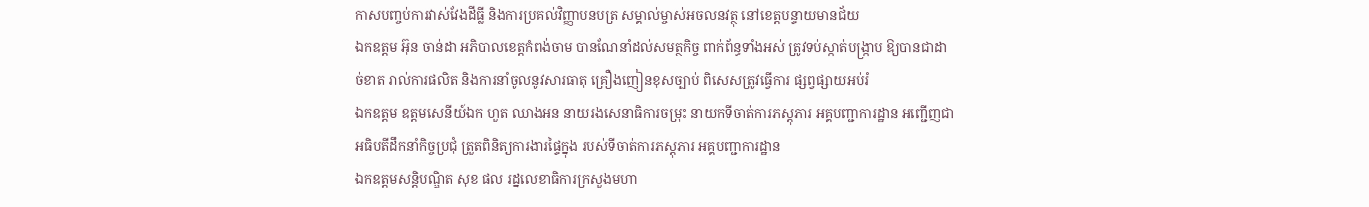កាសបញ្ចប់ការវាស់វែងដីធ្លី និងការប្រគល់វិញ្ញាបនបត្រ សម្គាល់ម្ចាស់អចលនវត្ថុ នៅខេត្តបន្ទាយមានជ័យ
ឯកឧត្តម អ៊ុន ចាន់ដា អភិបាលខេត្តកំពង់ចាម បានណែនាំដល់សមត្ថកិច្ច ពាក់ព័ន្ធទាំងអស់ ត្រូវទប់ស្កាត់បង្ក្រាប ឱ្យបានជាដាច់ខាត រាល់ការផលិត និងការនាំចូលនូវសារធាតុ គ្រឿងញៀនខុសច្បាប់ ពិសេសត្រូវធ្វើការ ផ្សព្វផ្សាយអប់រំ
ឯកឧត្តម ឧត្ដមសេនីយ៍ឯក ហួត ឈាងអន នាយរងសេនាធិការចម្រុះ នាយកទីចាត់ការភស្តុភារ អគ្គបញ្ជាការដ្ឋាន អញ្ជើញជាអធិបតីដឹកនាំកិច្ចប្រជុំ ត្រួតពិនិត្យការងារផ្ទៃក្នុង របស់ទីចាត់ការភស្តុភារ អគ្គបញ្ជាការដ្ឋាន
ឯកឧត្ដមសន្តិបណ្ឌិត សុខ ផល រដ្នលេខាធិការក្រសួងមហា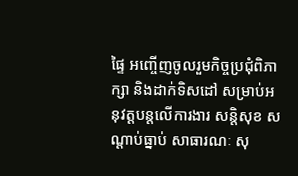ផ្ទៃ អញ្ចើញចូលរួមកិច្ចប្រជុំពិភាក្សា និងដាក់ទិសដៅ សម្រាប់អនុវត្តបន្តលើការងារ សន្តិសុខ សណ្តាប់ធ្នាប់ សាធារណៈ សុ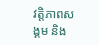វត្តិភាពសង្គម និង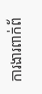ការងារពាក់ព័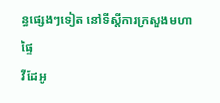ន្ធផ្សេងៗទៀត នៅទីស្តីការក្រសួងមហាផ្ទៃ
វីដែអូ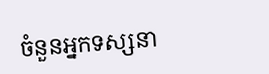ចំនួនអ្នកទស្សនា